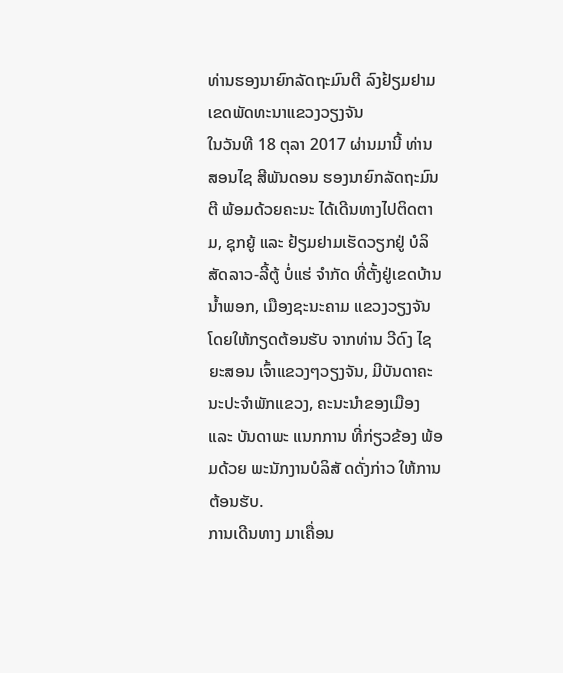ທ່ານຮອງນາຍົກລັດຖະມົນຕີ ລົງຢ້ຽມຢາມເຂດພັດທະນາແຂວງວຽງຈັນ
ໃນວັນທີ 18 ຕຸລາ 2017 ຜ່ານມານີ້ ທ່ານ ສອນໄຊ ສີພັນດອນ ຮອງນາຍົກລັດຖະມົນຕີ ພ້ອມດ້ວຍຄະນະ ໄດ້ເດີນທາງໄປຕິດຕາມ, ຊຸກຍູ້ ແລະ ຢ້ຽມຢາມເຮັດວຽກຢູ່ ບໍລິສັດລາວ-ລີ້ຕູ້ ບໍ່ແຮ່ ຈຳກັດ ທີ່ຕັ້ງຢູ່ເຂດບ້ານນໍ້າພອກ, ເມືອງຊະນະຄາມ ແຂວງວຽງຈັນ ໂດຍໃຫ້ກຽດຕ້ອນຮັບ ຈາກທ່ານ ວີດົງ ໄຊຍະສອນ ເຈົ້າແຂວງໆວຽງຈັນ, ມີບັນດາຄະນະປະຈໍາພັກແຂວງ, ຄະນະນໍາຂອງເມືອງ ແລະ ບັນດາພະ ແນກການ ທີ່ກ່ຽວຂ້ອງ ພ້ອມດ້ວຍ ພະນັກງານບໍລິສັ ດດັ່ງກ່າວ ໃຫ້ການຕ້ອນຮັບ.
ການເດີນທາງ ມາເຄື່ອນ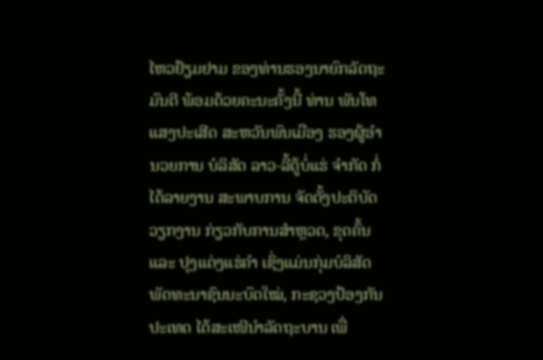ໄຫວຢ້ຽມຢາມ ຂອງທ່ານຮອງນາຍົກລັດຖະມົນຕີ ພ້ອມດ້ວຍຄະນະຄັ້ງນີ້ ທ່ານ ພັນໂທ ແສງປະເສີດ ສະຫວັນພົນເມືອງ ຮອງຜູ້ອໍານວຍການ ບໍລິສັດ ລາວ-ລີ້ຕູ້ບໍ່ແຮ່ ຈໍາກັດ ກໍ່ໄດ້ລາຍງານ ສະພາບການ ຈັດຕັ້ງປະຕິບັດວຽກງານ ກ່ຽວກັບການສຳຫຼວດ, ຂຸດຄົ້ນ ແລະ ປຸງແຕ່ງແຮ່ຄຳ ເຊິ່ງແມ່ນກຸ່ມບໍລິສັດ ພັດທະນາຊົນນະບົດໃໝ່, ກະຊວງປ້ອງກັນປະເທດ ໄດ້ສະເໜີນຳລັດຖະບານ ເພື່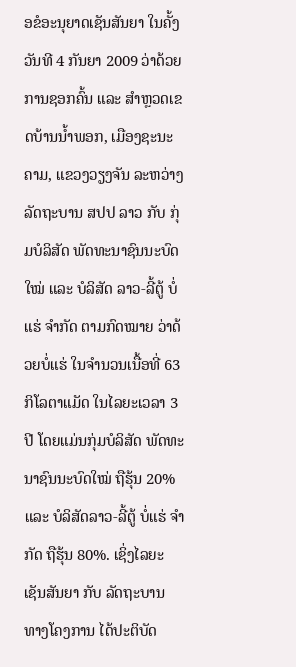ອຂໍອະນຸຍາດເຊັນສັນຍາ ໃນຄັ້ງວັນທີ 4 ກັນຍາ 2009 ວ່າດ້ວຍ ການຊອກຄົ້ນ ແລະ ສຳຫຼວດເຂດບ້ານນໍ້າພອກ, ເມືອງຊະນະຄາມ, ແຂວງວຽງຈັນ ລະຫວ່າງ ລັດຖະບານ ສປປ ລາວ ກັບ ກຸ່ມບໍລິສັດ ພັດທະນາຊົນນະບົດໃໝ່ ແລະ ບໍລິສັດ ລາວ-ລີ້ຕູ້ ບໍ່ແຮ່ ຈຳກັດ ຕາມກົດໝາຍ ວ່າດ້ວຍບໍ່ແຮ່ ໃນຈໍານວນເນື້ອທີ່ 63 ກິໂລຕາແມັດ ໃນໄລຍະເວລາ 3 ປີ ໂດຍແມ່ນກຸ່ມບໍລິສັດ ພັດທະນາຊົນນະບົດໃໝ່ ຖືຮຸ້ນ 20% ແລະ ບໍລິສັດລາວ-ລີ້ຕູ້ ບໍ່ແຮ່ ຈຳກັດ ຖືຮຸ້ນ 80%. ເຊິ່ງໄລຍະເຊັນສັນຍາ ກັບ ລັດຖະບານ ທາງໂຄງການ ໄດ້ປະຕິບັດ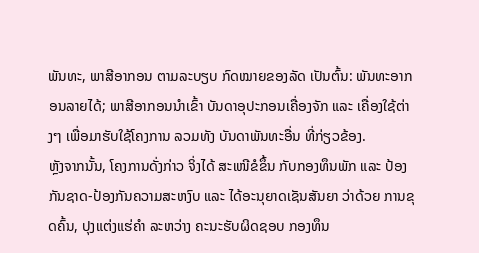ພັນທະ, ພາສີອາກອນ ຕາມລະບຽບ ກົດໝາຍຂອງລັດ ເປັນຕົ້ນ: ພັນທະອາກອນລາຍໄດ້; ພາສີອາກອນນໍາເຂົ້າ ບັນດາອຸປະກອນເຄື່ອງຈັກ ແລະ ເຄື່ອງໃຊ້ຕ່າງໆ ເພື່ອມາຮັບໃຊ້ໂຄງການ ລວມທັງ ບັນດາພັນທະອື່ນ ທີ່ກ່ຽວຂ້ອງ.
ຫຼັງຈາກນັ້ນ, ໂຄງການດັ່ງກ່າວ ຈິ່ງໄດ້ ສະເໜີຂໍຂຶ້ນ ກັບກອງທຶນພັກ ແລະ ປ້ອງກັນຊາດ-ປ້ອງກັນຄວາມສະຫງົບ ແລະ ໄດ້ອະນຸຍາດເຊັນສັນຍາ ວ່າດ້ວຍ ການຂຸດຄົ້ນ, ປຸງແຕ່ງແຮ່ຄຳ ລະຫວ່າງ ຄະນະຮັບຜິດຊອບ ກອງທຶນ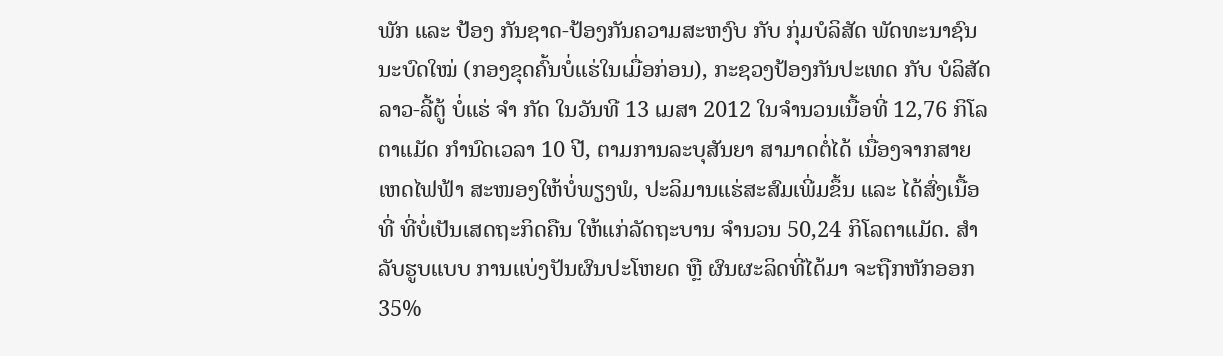ພັກ ແລະ ປ້ອງ ກັນຊາດ-ປ້ອງກັນຄວາມສະຫງົບ ກັບ ກຸ່ມບໍລິສັດ ພັດທະນາຊົນນະບົດໃໝ່ (ກອງຂຸດຄົ້ນບໍ່ແຮ່ໃນເມື່ອກ່ອນ), ກະຊວງປ້ອງກັນປະເທດ ກັບ ບໍລິສັດລາວ-ລີ້ຕູ້ ບໍ່ແຮ່ ຈຳ ກັດ ໃນວັນທີ 13 ເມສາ 2012 ໃນຈໍານວນເນື້ອທີ່ 12,76 ກິໂລຕາແມັດ ກຳນົດເວລາ 10 ປີ, ຕາມການລະບຸສັນຍາ ສາມາດຕໍ່ໄດ້ ເນື່ອງຈາກສາຍເຫດໄຟຟ້າ ສະໜອງໃຫ້ບໍ່ພຽງພໍ, ປະລິມານແຮ່ສະສົມເພີ່ມຂຶ້ນ ແລະ ໄດ້ສົ່ງເນື້ອທີ່ ທີ່ບໍ່ເປັນເສດຖະກິດຄືນ ໃຫ້ແກ່ລັດຖະບານ ຈໍານວນ 50,24 ກິໂລຕາແມັດ. ສໍາລັບຮູບແບບ ການແບ່ງປັນຜົນປະໂຫຍດ ຫຼື ຜົນຜະລິດທີ່ໄດ້ມາ ຈະຖືກຫັກອອກ 35%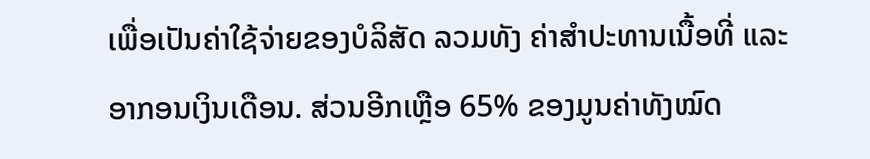ເພື່ອເປັນຄ່າໃຊ້ຈ່າຍຂອງບໍລິສັດ ລວມທັງ ຄ່າສຳປະທານເນື້ອທີ່ ແລະ ອາກອນເງິນເດືອນ. ສ່ວນອີກເຫຼືອ 65% ຂອງມູນຄ່າທັງໝົດ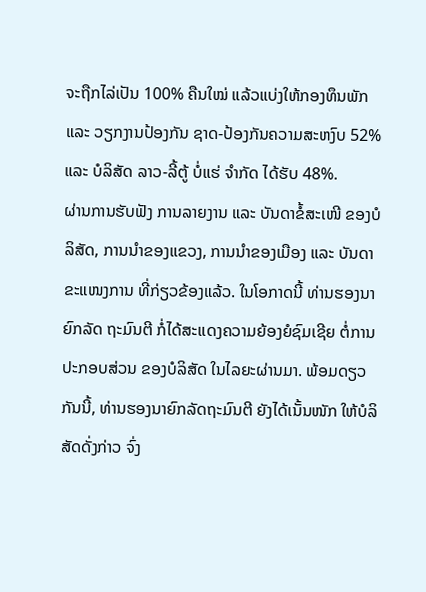ຈະຖືກໄລ່ເປັນ 100% ຄືນໃໝ່ ແລ້ວແບ່ງໃຫ້ກອງທຶນພັກ ແລະ ວຽກງານປ້ອງກັນ ຊາດ-ປ້ອງກັນຄວາມສະຫງົບ 52% ແລະ ບໍລິສັດ ລາວ-ລີ້ຕູ້ ບໍ່ແຮ່ ຈຳກັດ ໄດ້ຮັບ 48%.
ຜ່ານການຮັບຟັງ ການລາຍງານ ແລະ ບັນດາຂໍ້ສະເໜີ ຂອງບໍລິສັດ, ການນໍາຂອງແຂວງ, ການນໍາຂອງເມືອງ ແລະ ບັນດາຂະແໜງການ ທີ່ກ່ຽວຂ້ອງແລ້ວ. ໃນໂອກາດນີ້ ທ່ານຮອງນາຍົກລັດ ຖະມົນຕີ ກໍ່ໄດ້ສະແດງຄວາມຍ້ອງຍໍຊົມເຊີຍ ຕໍ່ການປະກອບສ່ວນ ຂອງບໍລິສັດ ໃນໄລຍະຜ່ານມາ. ພ້ອມດຽວກັນນີ້, ທ່ານຮອງນາຍົກລັດຖະມົນຕີ ຍັງໄດ້ເນັ້ນໜັກ ໃຫ້ບໍລິສັດດັ່ງກ່າວ ຈົ່ງ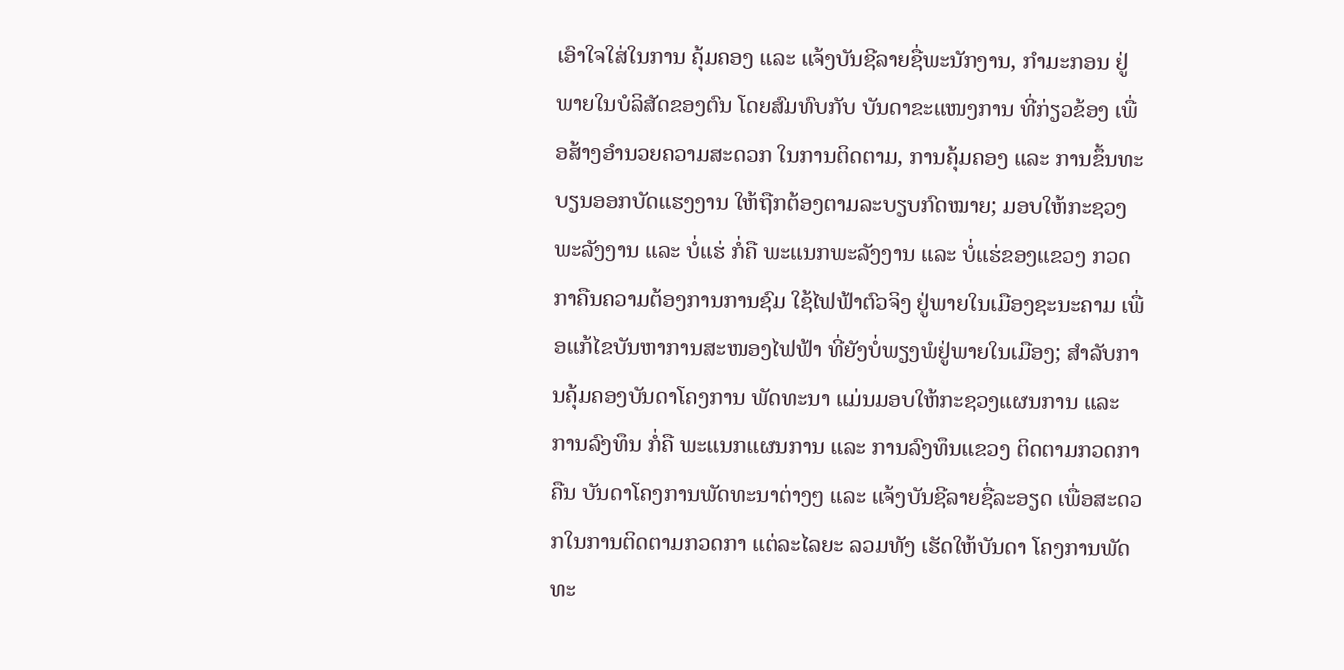ເອົາໃຈໃສ່ໃນການ ຄຸ້ມຄອງ ແລະ ແຈ້ງບັນຊີລາຍຊື່ພະນັກງານ, ກໍາມະກອນ ຢູ່ພາຍໃນບໍລິສັດຂອງຕົນ ໂດຍສົມທົບກັບ ບັນດາຂະແໜງການ ທີ່ກ່ຽວຂ້ອງ ເພື່ອສ້າງອໍານວຍຄວາມສະດວກ ໃນການຕິດຕາມ, ການຄຸ້ມຄອງ ແລະ ການຂຶ້ນທະບຽນອອກບັດແຮງງານ ໃຫ້ຖືກຕ້ອງຕາມລະບຽບກົດໝາຍ; ມອບໃຫ້ກະຊວງພະລັງງານ ແລະ ບໍ່ແຮ່ ກໍ່ຄື ພະແນກພະລັງງານ ແລະ ບໍ່ແຮ່ຂອງແຂວງ ກວດກາຄືນຄວາມຕ້ອງການການຊົມ ໃຊ້ໄຟຟ້າຕົວຈິງ ຢູ່ພາຍໃນເມືອງຊະນະຄາມ ເພື່ອແກ້ໄຂບັນຫາການສະໜອງໄຟຟ້າ ທີ່ຍັງບໍ່ພຽງພໍຢູ່ພາຍໃນເມືອງ; ສໍາລັບການຄຸ້ມຄອງບັນດາໂຄງການ ພັດທະນາ ແມ່ນມອບໃຫ້ກະຊວງແຜນການ ແລະ ການລົງທຶນ ກໍ່ຄື ພະແນກແຜນການ ແລະ ການລົງທຶນແຂວງ ຕິດຕາມກວດກາຄືນ ບັນດາໂຄງການພັດທະນາຕ່າງໆ ແລະ ແຈ້ງບັນຊີລາຍຊື່ລະອຽດ ເພື່ອສະດວກໃນການຕິດຕາມກວດກາ ແຕ່ລະໄລຍະ ລວມທັງ ເຮັດໃຫ້ບັນດາ ໂຄງການພັດທະ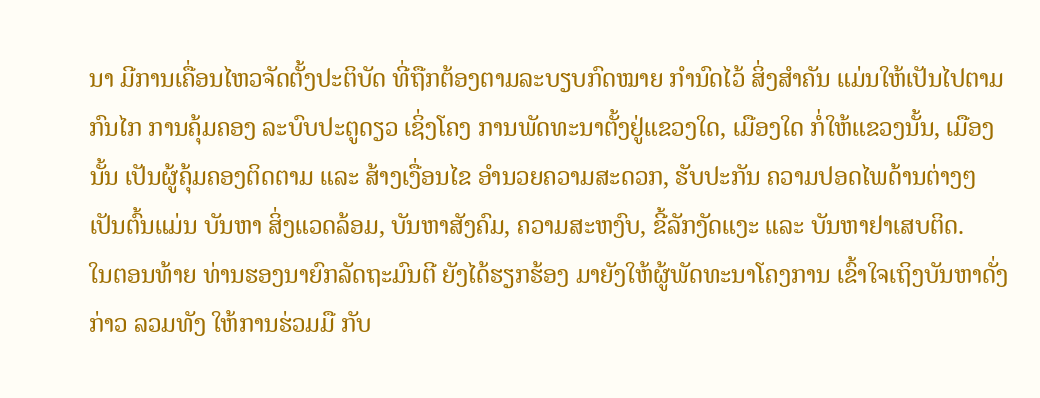ນາ ມີການເຄື່ອນໄຫວຈັດຕັ້ງປະຕິບັດ ທີ່ຖືກຕ້ອງຕາມລະບຽບກົດໝາຍ ກຳນົດໄວ້ ສິ່ງສໍາຄັນ ແມ່ນໃຫ້ເປັນໄປຕາມກົນໄກ ການຄຸ້ມຄອງ ລະບົບປະຕູດຽວ ເຊິ່ງໂຄງ ການພັດທະນາຕັ້ງຢູ່ແຂວງໃດ, ເມືອງໃດ ກໍ່ໃຫ້ແຂວງນັ້ນ, ເມືອງນັ້ນ ເປັນຜູ້ຄຸ້ມຄອງຕິດຕາມ ແລະ ສ້າງເງື່ອນໄຂ ອຳນວຍຄວາມສະດວກ, ຮັບປະກັນ ຄວາມປອດໄພດ້ານຕ່າງໆ ເປັນຕົ້ນແມ່ນ ບັນຫາ ສິ່ງແວດລ້ອມ, ບັນຫາສັງຄົມ, ຄວາມສະຫງົບ, ຂີ້ລັກງັດແງະ ແລະ ບັນຫາຢາເສບຕິດ.
ໃນຕອນທ້າຍ ທ່ານຮອງນາຍົກລັດຖະມົນຕີ ຍັງໄດ້ຮຽກຮ້ອງ ມາຍັງໃຫ້ຜູ້ພັດທະນາໂຄງການ ເຂົ້າໃຈເຖິງບັນຫາດັ່ງກ່າວ ລວມທັງ ໃຫ້ການຮ່ວມມື ກັບ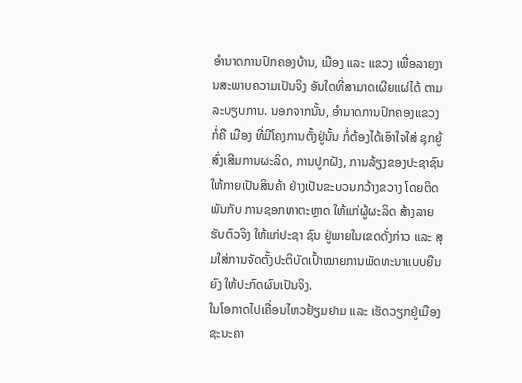ອໍານາດການປົກຄອງບ້ານ, ເມືອງ ແລະ ແຂວງ ເພື່ອລາຍງານສະພາບຄວາມເປັນຈິງ ອັນໃດທີ່ສາມາດເຜີຍແຜ່ໄດ້ ຕາມລະບຽບການ. ນອກຈາກນັ້ນ, ອໍານາດການປົກຄອງແຂວງ ກໍ່ຄື ເມືອງ ທີ່ມີໂຄງການຕັ້ງຢູ່ນັ້ນ ກໍ່ຕ້ອງໄດ້ເອົາໃຈໃສ່ ຊຸກຍູ້ສົ່ງເສີມການຜະລິດ, ການປູກຝັງ, ການລ້ຽງຂອງປະຊາຊົນ ໃຫ້ກາຍເປັນສິນຄ້າ ຢ່າງເປັນຂະບວນກວ້າງຂວາງ ໂດຍຕິດພັນກັບ ການຊອກຫາຕະຫຼາດ ໃຫ້ແກ່ຜູ້ຜະລິດ ສ້າງລາຍຮັບຕົວຈິງ ໃຫ້ແກ່ປະຊາ ຊົນ ຢູ່ພາຍໃນເຂດດັ່ງກ່າວ ແລະ ສຸມໃສ່ການຈັດຕັ້ງປະຕິບັດເປົ້າໝາຍການພັດທະນາແບບຍືນຍົງ ໃຫ້ປະກົດຜົນເປັນຈິງ.
ໃນໂອກາດໄປເຄື່ອນໄຫວຢ້ຽມຢາມ ແລະ ເຮັດວຽກຢູ່ເມືອງ ຊະນະຄາ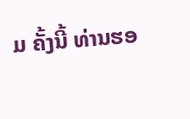ມ ຄັ້ງນີ້ ທ່ານຮອ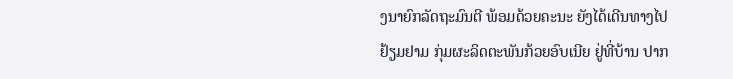ງນາຍົກລັດຖະມົນຕີ ພ້ອມດ້ວຍຄະນະ ຍັງໄດ້ເດີນທາງໄປຢ້ຽມຢາມ ກຸ່ມຜະລິດຕະພັນກ້ວຍອົບເນີຍ ຢູ່ທີ່ບ້ານ ປາກ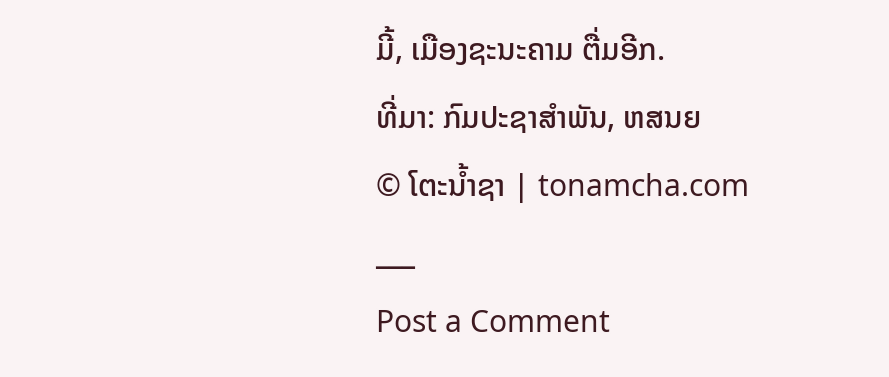ມີ້, ເມືອງຊະນະຄາມ ຕື່ມອີກ.
ທີ່ມາ: ກົມປະຊາສຳພັນ, ຫສນຍ
© ໂຕະນໍ້າຊາ | tonamcha.com
___
Post a Comment